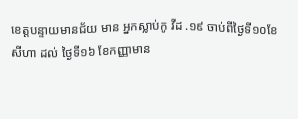ខេត្តបន្ទាយមានជ័យ មាន អ្នកស្លាប់កូ វីដ .១៩ ចាប់ពីថ្ងៃទី១០ខែសីហា ដល់ ថ្ងៃទី១៦ ខែកញ្ញាមាន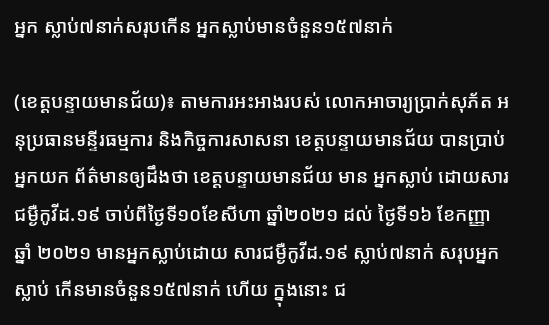អ្នក ស្លាប់៧នាក់សរុបកើន អ្នកស្លាប់មានចំនួន១៥៧នាក់

(ខេត្តបន្ទាយមានជ័យ)៖ តាមការអះអាងរបស់ លោកអាចារ្យប្រាក់សុភ័ត អនុប្រធានមន្ទីរធម្មការ និងកិច្ចការសាសនា ខេត្តបន្ទាយមានជ័យ បានប្រាប់អ្នកយក ព័ត៌មានឲ្យដឹងថា ខេត្តបន្ទាយមានជ័យ មាន អ្នកស្លាប់ ដោយសារជម្ងឺកូវីដ.១៩ ចាប់ពីថ្ងៃទី១០ខែសីហា ឆ្នាំ២០២១ ដល់ ថ្ងៃទី១៦ ខែកញ្ញា ឆ្នាំ ២០២១ មានអ្នកស្លាប់ដោយ សារជម្ងឺកូវីដ.១៩ ស្លាប់៧នាក់ សរុបអ្នកស្លាប់ កើនមានចំនួន១៥៧នាក់ ហើយ ក្នុងនោះ ជ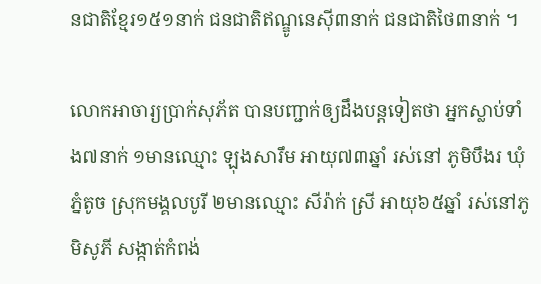នជាតិខ្មែរ១៥១នាក់ ជនជាតិឥណ្ឌូនេស៊ី៣នាក់ ជនជាតិថៃ៣នាក់ ។

លោកអាចារ្យប្រាក់សុភ័ត បានបញ្ជាក់ឲ្យដឹងបន្តទៀតថា អ្នកស្លាប់ទាំង៧នាក់ ១មានឈ្មោះ ឡុងសារឹម អាយុ៧៣ឆ្នាំ រស់នៅ ភូមិបឹងរ ឃុំភ្នំតូច ស្រុកមង្គលបូរី ២មានឈ្មោះ សីរ៉ាក់ ស្រី អាយុ៦៥ឆ្នាំ រស់នៅភូមិសូភី សង្កាត់កំពង់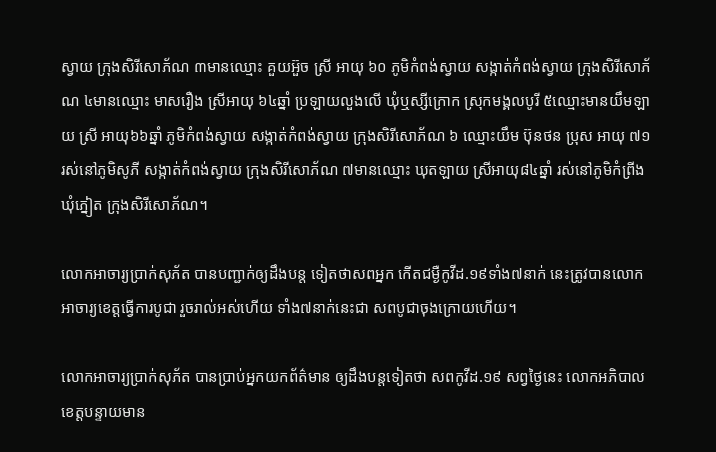ស្វាយ ក្រុងសិរីសោភ័ណ ៣មានឈ្មោះ គួយអ៊ួច ស្រី អាយុ ៦០ ភូមិកំពង់ស្វាយ សង្កាត់កំពង់ស្វាយ ក្រុងសិរីសោភ័ណ ៤មានឈ្មោះ មាសរឿង ស្រីអាយុ ៦៤ឆ្នាំ ប្រឡាយលួងលើ ឃុំឬស្សីក្រោក ស្រុកមង្គលបូរី ៥ឈ្មោះមានយឹមឡាយ ស្រី អាយុ៦៦ឆ្នាំ ភូមិកំពង់ស្វាយ សង្កាត់កំពង់ស្វាយ ក្រុងសិរីសោភ័ណ ៦ ឈ្មោះយឹម ប៊ុនថន ប្រុស អាយុ ៧១ រស់នៅភូមិសូភី សង្កាត់កំពង់ស្វាយ ក្រុងសិរីសោភ័ណ ៧មានឈ្មោះ ឃុតឡាយ ស្រីអាយុ៨៤ឆ្នាំ រស់នៅភូមិកំព្រីង ឃុំភ្នៀត ក្រុងសិរីសោភ័ណ។

លោកអាចារ្យប្រាក់សុភ័ត បានបញ្ជាក់ឲ្យដឹងបន្ត ទៀតថាសពអ្នក កើតជម្ងឺកូវីដ.១៩ទាំង៧នាក់ នេះត្រូវបានលោក អាចារ្យខេត្តធ្វើការបូជា រួចរាល់អស់ហើយ ទាំង៧នាក់នេះជា សពបូជាចុងក្រោយហើយ។

លោកអាចារ្យប្រាក់សុភ័ត បានប្រាប់អ្នកយកព័ត៌មាន ឲ្យដឹងបន្តទៀតថា សពកូវីដ.១៩ សព្វថ្ងៃនេះ លោកអភិបាល ខេត្តបន្ទាយមាន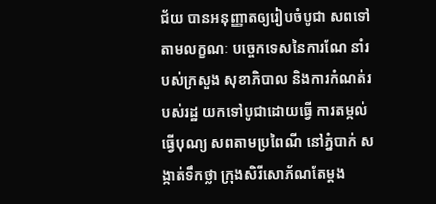ជ័យ បានអនុញ្ញាតឲ្យរៀបចំបូជា សពទៅតាមលក្ខណៈ បច្ចេកទេសនៃការណែ នាំរបស់ក្រសួង សុខាភិបាល និងការកំណត់របស់រដ្ឋ យកទៅបូជាដោយធ្វើ ការតម្កល់ធ្វើបុណ្យ សពតាមប្រពៃណី នៅភ្នំបាក់ សង្កាត់ទឹកថ្លា ក្រុងសិរីសោភ័ណតែម្តង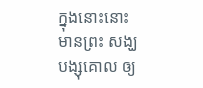ក្នុងនោះនោះមានព្រះ សង្ឃបង្សុគោល ឲ្យ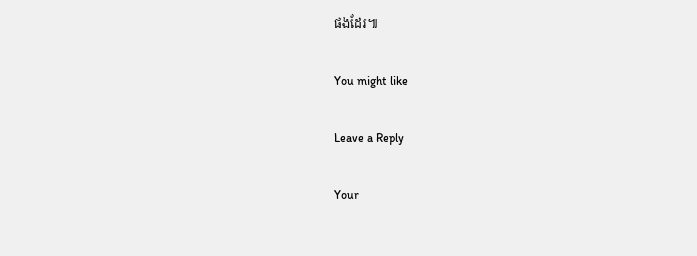ផងដែរ៕

You might like

Leave a Reply

Your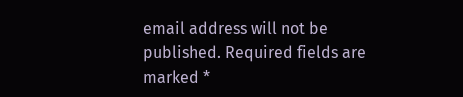email address will not be published. Required fields are marked *